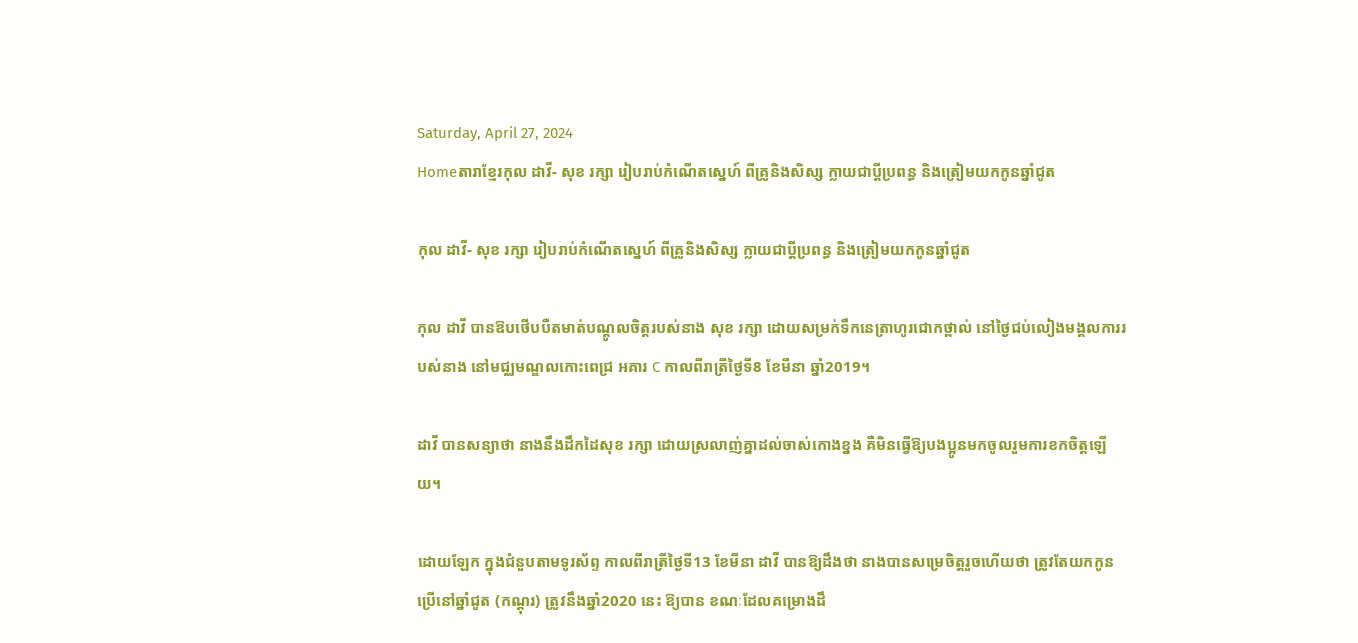Saturday, April 27, 2024
Homeតារាខ្មែរកុល ដាវី- សុខ រក្សា រៀបរាប់កំណើតស្នេហ៍ ពីគ្រូនិងសិស្ស ក្លាយជាប្តីប្រពន្ធ និងត្រៀមយកកូនឆ្នាំជូត

កុល ដាវី- សុខ រក្សា រៀបរាប់កំណើតស្នេហ៍ ពីគ្រូនិងសិស្ស ក្លាយជាប្តីប្រពន្ធ និងត្រៀមយកកូនឆ្នាំជូត

កុល ដាវី បានឱបថើបបឺតមាត់បណ្តូលចិត្តរបស់នាង សុខ រក្សា ដោយសម្រក់ទឹកនេត្រាហូរជោកថ្ពាល់ នៅថ្ងៃជប់លៀងមង្គលការរបស់នាង នៅមជ្ឈមណ្ឌលកោះពេជ្រ អគារ C កាលពីរាត្រីថ្ងៃទី8 ខែមីនា ឆ្នាំ2019។

ដាវី បានសន្យាថា នាងនឹងដឹកដៃសុខ រក្សា ដោយស្រលាញ់គ្នាដល់ចាស់កោងខ្នង គឺមិនធ្វើឱ្យបងប្អូនមកចូលរួមការខកចិត្តឡើយ។

ដោយឡែក ក្នុងជំនួបតាមទូរស័ព្ទ កាលពីរាត្រីថ្ងៃទី13 ខែមីនា ដាវី បានឱ្យដឹងថា នាងបានសម្រេចិត្តរួចហើយថា ត្រូវតែយកកូនប្រើនៅឆ្នាំជូត (កណ្តុរ) ត្រូវនឹងឆ្នាំ2020 នេះ ឱ្យបាន ខណៈដែលគម្រោងដឹ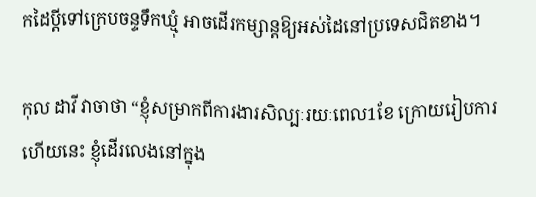កដៃប្តីទៅក្រេបចន្ទទឹកឃ្មុំ អាចដើរកម្សាន្តឱ្យអស់ដៃនៅប្រទេសជិតខាង។

កុល ដាវី វាចាថា “ខ្ញុំសម្រាកពីការងារសិល្បៈរយៈពេល1ខែ ក្រោយរៀបការហើយនេះ ខ្ញុំដើរលេងនៅក្នុង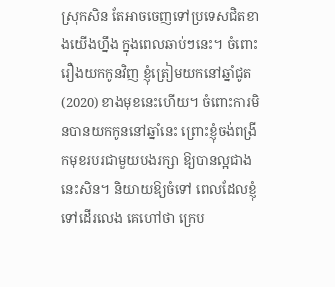ស្រុកសិន តែអាចចេញទៅប្រទេសជិតខាងយើងហ្នឹង ក្នុងពេលឆាប់ៗនេះ។ ចំពោះរឿងយកកូនវិញ ខ្ញុំត្រៀមយកនៅឆ្នាំជូត (2020) ខាងមុខនេះហើយ។ ចំពោះការមិនបានយកកូននៅឆ្នាំនេះ ព្រោះខ្ញុំចង់ពង្រីកមុខរបរជាមួយបងរក្សា ឱ្យបានល្អជាងនេះសិន។ និយាយឱ្យចំទៅ ពេលដែលខ្ញុំទៅដើរលេង គេហៅថា ក្រេប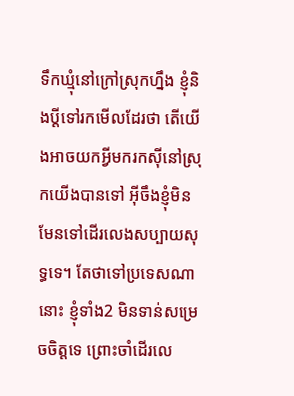ទឹកឃ្មុំនៅក្រៅស្រុកហ្នឹង ខ្ញុំនិងប្តីទៅរកមើលដែរថា តើយើងអាចយកអ្វីមករកស៊ីនៅស្រុកយើងបានទៅ អ៊ីចឹងខ្ញុំមិនមែនទៅដើរលេងសប្បាយសុទ្ធទេ។ តែថាទៅប្រទេសណានោះ ខ្ញុំទាំង2 មិនទាន់សម្រេចចិត្តទេ ព្រោះចាំដើរលេ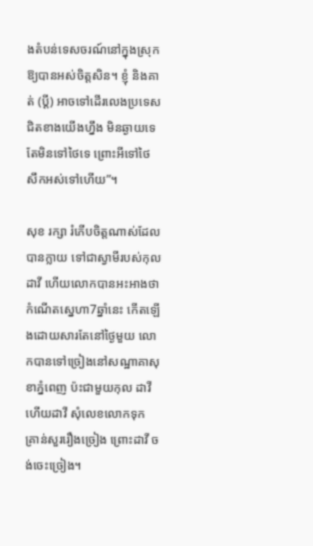ងតំបន់ទេសចរណ៍នៅក្នុងស្រុកឱ្យបានអស់ចិត្តសិន។ ខ្ញុំ និងគាត់ (ប្តី) អាចទៅដើរលេងប្រទេសជិតខាងយើងហ្នឹង មិនឆ្ងាយទេ តែមិនទៅថៃទេ ព្រោះអីទៅថៃ សឹកអស់ទៅហើយ”។

សុខ រក្សា រំភើបចិត្តណាស់ដែលបានក្លាយ ទៅជាស្វាមីរបស់កុល ដាវី ហើយលោកបានអះអាងថា កំណើតស្នេហា7ឆ្នាំនេះ កើតឡើងដោយសារតែនៅថ្ងៃមួយ លោកបានទៅច្រៀងនៅសណ្ឋាគាសុខាភ្នំពេញ ប៉ះជាមួយកុល ដាវី ហើយដាវី សុំលេខលោកទុក គ្រាន់សួររឿងច្រៀង ព្រោះដាវី ចង់ចេះច្រៀង។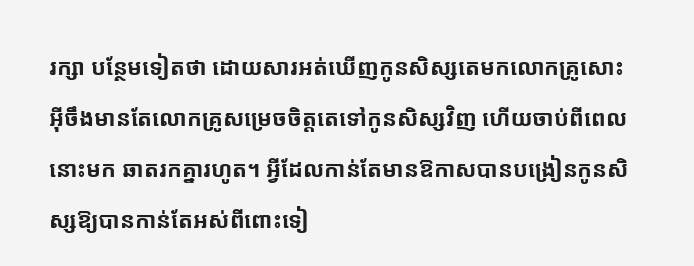រក្សា បន្ថែមទៀតថា ដោយសារអត់ឃើញកូនសិស្សតេមកលោកគ្រូសោះ អ៊ីចឹងមានតែលោកគ្រូសម្រេចចិត្តតេទៅកូនសិស្សវិញ ហើយចាប់ពីពេលនោះមក ឆាតរកគ្នារហូត។ អ្វីដែលកាន់តែមានឱកាសបានបង្រៀនកូនសិស្សឱ្យបានកាន់តែអស់ពីពោះទៀ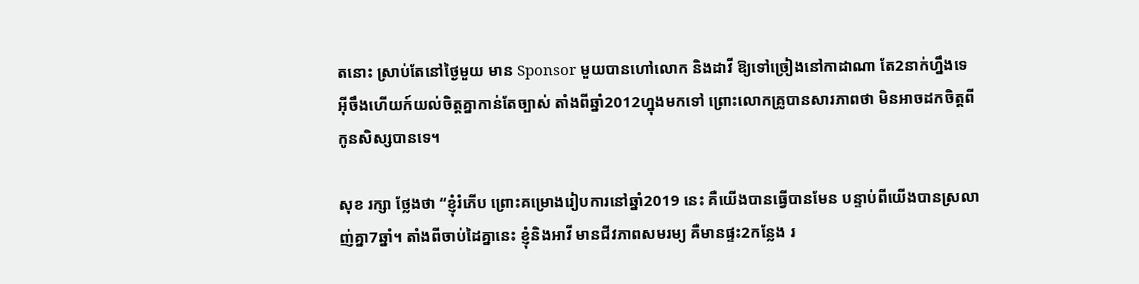តនោះ ស្រាប់តែនៅថ្ងៃមួយ មាន Sponsor មួយបានហៅលោក និងដាវី ឱ្យទៅច្រៀងនៅកាដាណា តែ2នាក់ហ្នឹងទេ អ៊ីចឹងហើយក៍យល់ចិត្តគ្នាកាន់តែច្បាស់ តាំងពីឆ្នាំ2012ហ្នុងមកទៅ ព្រោះលោកគ្រូបានសារភាពថា មិនអាចដកចិត្តពីកូនសិស្សបានទេ។

សុខ រក្សា ថ្លែងថា “ខ្ញុំរំភើប ព្រោះគម្រោងរៀបការនៅឆ្នាំ2019 នេះ គឺយើងបានធ្វើបានមែន បន្ទាប់ពីយើងបានស្រលាញ់គ្នា7ឆ្នាំ។ តាំងពីចាប់ដៃគ្នានេះ ខ្ញុំនិងអាវី មានជីវភាពសមរម្យ គឺមានផ្ទះ2កន្លែង រ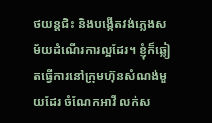ថយន្តជិះ និងបង្កើតវង់ភ្លេងសម័យដំណើរការល្អដែរ។ ខ្ញុំក៏ឆ្លៀតធ្វើការនៅក្រុមហ៊ុនសំណង់មួយដែរ ចំណែកអាវី លក់ស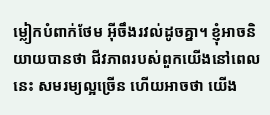ម្លៀកបំពាក់ថែម អ៊ីចឹងរវល់ដូចគ្នា។ ខ្ញុំអាចនិយាយបានថា ជីវភាពរបស់ពួកយើងនៅពេលនេះ សមរម្យល្អច្រើន ហើយអាចថា យើង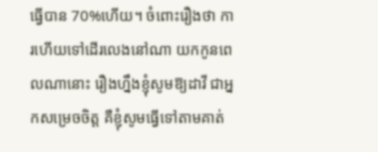ធ្វើបាន 70%ហើយ។ ចំពោះរឿងថា ការហើយទៅដើរលេងនៅណា យកកូនពេលណានោះ រឿងហ្នឹងខ្ញុំសូមឱ្យដាវី ជាអ្នកសម្រេចចិត្ត គឺខ្ញុំសូមធ្វើទៅតាមគាត់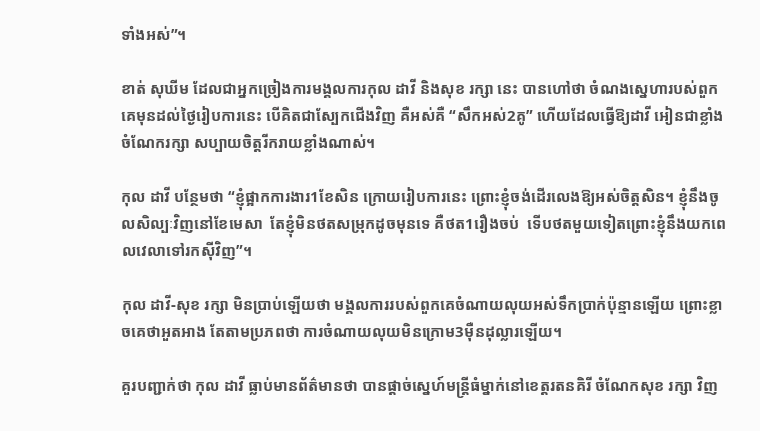ទាំងអស់”។

ខាត់ សុឃីម ដែលជាអ្នកច្រៀងការមង្គលការកុល ដាវី និងសុខ រក្សា នេះ បានហៅថា ចំណងស្នេហារបស់ពួកគេមុនដល់ថ្ងៃរៀបការនេះ បើគិតជាស្បែកជើងវិញ គឺអស់គឺ “សឹកអស់2គូ” ហើយដែលធ្វើឱ្យដាវី អៀនជាខ្លាំង ចំណែករក្សា សប្បាយចិត្តរីករាយខ្លាំងណាស់។

កុល ដាវី បន្ថែមថា “ខ្ញុំផ្អាកការងារ1ខែសិន ក្រោយរៀបការនេះ ព្រោះខ្ញុំចង់ដើរលេងឱ្យអស់ចិត្តសិន។ ខ្ញុំនឹងចូលសិល្បៈវិញនៅខែមេសា  តែខ្ញុំមិនថតសម្រុកដូចមុនទេ គឺថត1រឿងចប់  ទើបថតមួយទៀតព្រោះខ្ញុំនឹងយកពេលវេលាទៅរកស៊ីវិញ”។

កុល ដាវី-សុខ រក្សា មិនប្រាប់ឡើយថា មង្គលការរបស់ពួកគេចំណាយលុយអស់ទឹកប្រាក់ប៉ុន្មានឡើយ ព្រោះខ្លាចគេថាអួតអាង តែតាមប្រភពថា ការចំណាយលុយមិនក្រោម3ម៉ឺនដុល្លារឡើយ។

គួរបញ្ជាក់ថា កុល ដាវី ធ្លាប់មានព័ត៌មានថា បានផ្តាច់ស្នេហ៍មន្ត្រីធំម្នាក់នៅខេត្តរតនគិរី ចំណែកសុខ រក្សា វិញ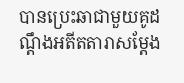បានប្រេះឆាជាមួយគូដណ្តឹងអតីតតារាសម្តែង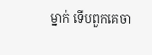ម្នាក់ ទើបពួកគេចា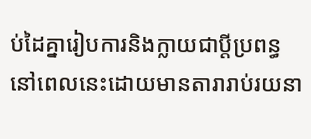ប់ដៃគ្នារៀបការនិងក្លាយជាប្តីប្រពន្ធ នៅពេលនេះដោយមានតារារាប់រយនា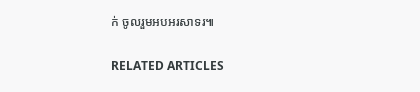ក់ ចូលរួមអបអរសាទរ៕

RELATED ARTICLES